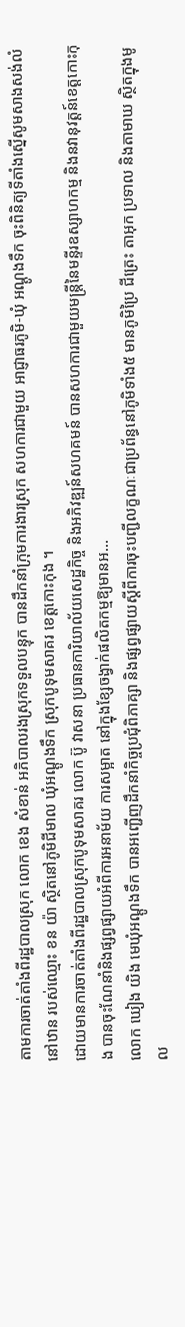តាមការចាត់តាំងពីរដ្ឋបាលស្រុក លោក ខេង សំខាន់ អភិបាលរងស្រុកទទួលបន្ទុក បានដឹកនាំក្រុមការងារស្រុក សហការជាមួយ អាជ្ញាធរភូមិ-ឃុំ អណ្តូងទឹក ចុះពិនិត្យទីតាំងស្នើសូមសាងសង់លំនៅឋាន របស់ឈ្មោះ ខន យ៉ា ស្ថិតនៅភូមិជីមាល ឃុំអណ្តូងទឹក ស្រុកបូទុមសាគរ ខេត្តកោះកុង ។
ដោយមានការចាត់តាំងពីរដ្ឋបាលស្រុកបូទុមសាគរ លោក ប៊ូ វាសនា ប្រធានការិយាល័យសេដ្ឋកិច្ច និងអភិវឌ្ឍន៍សហគមន៍ បានសហការជាមួយមន្ត្រីនៃមន្ទីរឧស្សាហកម្ម និងនវានុវត្តន៍ខេត្តកោះកុង បានចុះណែនាំនិងផ្សព្វផ្សាយអំពីការអនាម័យ ការសម្អាត នៅក្នុងខ្សែចង្វាក់ផលិតកម្មឱ្យមានអ...
លោក ឃៀង យិង មេឃុំអណ្តូងទឹក បានអញ្ជើញដឹកនាំកិច្ចប្រជុំពិភាគ្សា និងផ្សព្វផ្សាយស្តីពីការចុះបញ្ជីលក្ខណៈជាប្រព័ន្ធនៅភូមិទាំង៥ មានភូមិប្រៃ ជីត្រេះ តាអុក ប្រទាល និងតាមាឃ ស្ថិតក្នុងមូល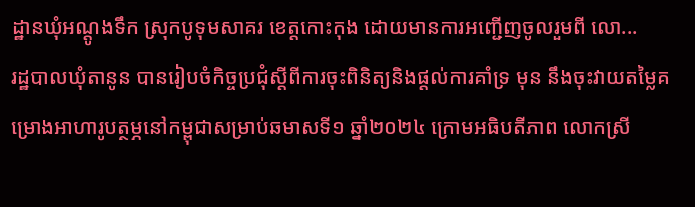ដ្ឋានឃុំអណ្តូងទឹក ស្រុកបូទុមសាគរ ខេត្តកោះកុង ដោយមានការអញ្ជើញចូលរួមពី លោ...
រដ្ឋបាលឃុំតានូន បានរៀបចំកិច្ចប្រជុំស្ដីពីការចុះពិនិត្យនិងផ្តល់ការគាំទ្រ មុន នឹងចុះវាយតម្លៃគម្រោងអាហារូបត្ថម្ភនៅកម្ពុជាសម្រាប់ឆមាសទី១ ឆ្នាំ២០២៤ ក្រោមអធិបតីភាព លោកស្រី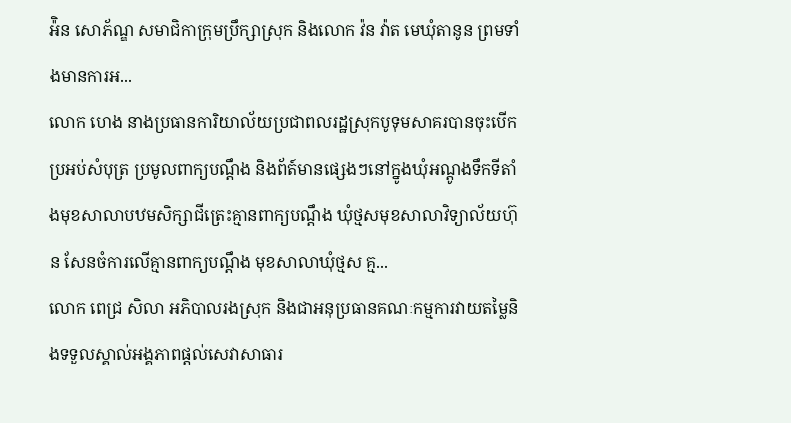អ៉ិន សោភ័ណ្ឌ សមាជិកាក្រុមប្រឹក្សាស្រុក និងលោក វ៉ន វ៉ាត មេឃុំតានូន ព្រមទាំងមានការអ...
លោក ហេង នាងប្រធានការិយាល័យប្រជាពលរដ្ឋស្រុកបូទុមសាគរបានចុះបើកប្រអប់សំបុត្រ ប្រមូលពាក្យបណ្តឹង និងព័ត៍មានផ្សេងៗនៅក្នូងឃុំអណ្តូងទឹកទីតាំងមុខសាលាបឋមសិក្សាជីត្រេះគ្មានពាក្យបណ្តឹង ឃុំថ្មសមុខសាលាវិទ្យាល័យហ៊ុន សែនចំការលើគ្មានពាក្យបណ្តឹង មុខសាលាឃុំថ្មស គ្ម...
លោក ពេជ្រ សិលា អភិបាលរងស្រុក និងជាអនុប្រធានគណៈកម្មការវាយតម្លៃនិងទទួលស្គាល់អង្គភាពផ្តល់សេវាសាធារ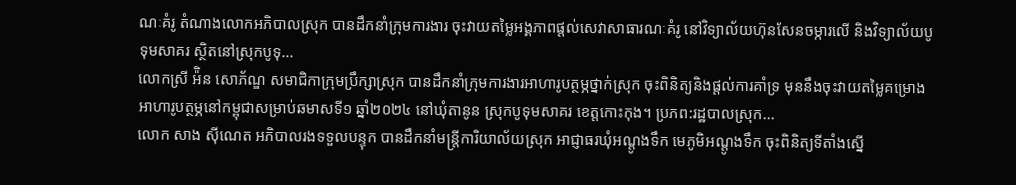ណៈគំរូ តំណាងលោកអភិបាលស្រុក បានដឹកនាំក្រុមការងារ ចុះវាយតម្លៃអង្គភាពផ្តល់សេវាសាធារណៈគំរូ នៅវិទ្យាល័យហ៊ុនសែនចម្ការលើ និងវិទ្យាល័យបូទុមសាគរ ស្ថិតនៅស្រុកបូទុ...
លោកស្រី អ៉ិន សោភ័ណ្ឌ សមាជិកាក្រុមប្រឹក្សាស្រុក បានដឹកនាំក្រុមការងារអាហារូបត្ថម្ភថ្នាក់ស្រុក ចុះពិនិត្យនិងផ្តល់ការគាំទ្រ មុននឹងចុះវាយតម្លៃគម្រោងអាហារូបត្ថម្ភនៅកម្ពុជាសម្រាប់ឆមាសទី១ ឆ្នាំ២០២៤ នៅឃុំតានូន ស្រុកបូទុមសាគរ ខេត្តកោះកុង។ ប្រភព:រដ្ឋបាលស្រុក...
លោក សាង ស៊ីណេត អភិបាលរងទទួលបន្ទុក បានដឹកនាំមន្ត្រីការិយាល័យស្រុក អាជ្ញាធរឃុំអណ្ដូងទឹក មេភូមិអណ្ដូងទឹក ចុះពិនិត្យទីតាំងស្នើ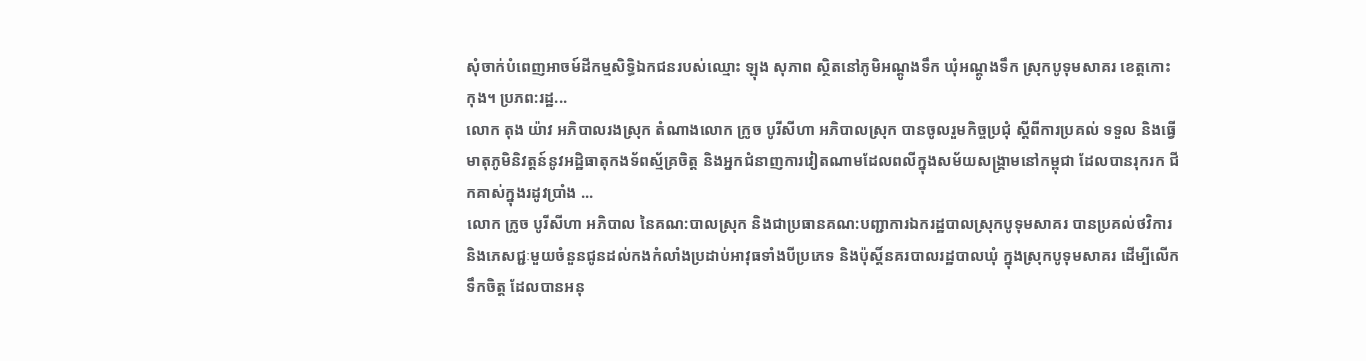សុំចាក់បំពេញអាចម៍ដីកម្មសិទ្ធិឯកជនរបស់ឈ្មោះ ឡុង សុភាព ស្ថិតនៅភូមិអណ្ដូងទឹក ឃុំអណ្ដូងទឹក ស្រុកបូទុមសាគរ ខេត្តកោះកុង។ ប្រភព:រដ្ឋ...
លោក តុង យ៉ាវ អភិបាលរងស្រុក តំណាងលោក ក្រូច បូរីសីហា អភិបាលស្រុក បានចូលរួមកិច្ចប្រជុំ ស្តីពីការប្រគល់ ទទួល និងធ្វើមាតុភូមិនិវត្តន៍នូវអដ្ឋិធាតុកងទ័ពស្ម័គ្រចិត្ត និងអ្នកជំនាញការវៀតណាមដែលពលីក្នុងសម័យសង្គ្រាមនៅកម្ពុជា ដែលបានរុករក ជីកគាស់ក្នុងរដូវប្រាំង ...
លោក ក្រូច បូរីសីហា អភិបាល នៃគណ:បាលស្រុក និងជាប្រធានគណ:បញ្ជាការឯករដ្ឋបាលស្រុកបូទុមសាគរ បានប្រគល់ថវិការ និងភេសជ្ជៈមួយចំនួនជូនដល់កងកំលាំងប្រដាប់អាវុធទាំងបីប្រភេទ និងប៉ុស្តិ៍នគរបាលរដ្ឋបាលឃុំ ក្នុងស្រុកបូទុមសាគរ ដើម្បីលើកទឹកចិត្ត ដែលបានអនុ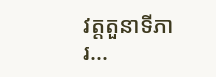វត្តតួនាទីភារ...